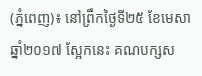(ភ្នំពេញ)៖ នៅព្រឹកថ្ងៃទី២៥ ខែមេសា ឆ្នាំ២០១៧ ស្អែកនេះ គណបក្សស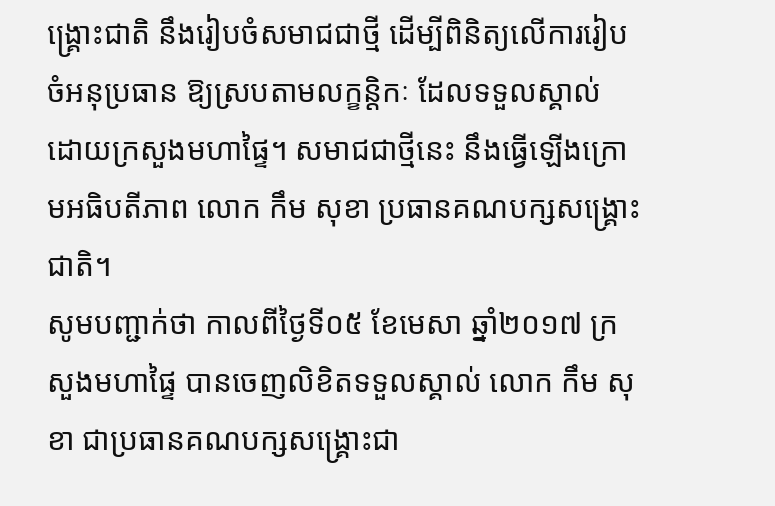ង្រ្គោះជាតិ នឹងរៀបចំសមាជជាថ្មី ដើម្បីពិនិត្យលើការរៀបចំអនុប្រធាន ឱ្យស្របតាមលក្ខន្តិកៈ ដែលទទួលស្គាល់ ដោយក្រសួងមហាផ្ទៃ។ សមាជជាថ្មីនេះ នឹងធ្វើឡើងក្រោមអធិបតីភាព លោក កឹម សុខា ប្រធានគណបក្សសង្រ្គោះជាតិ។
សូមបញ្ជាក់ថា កាលពីថ្ងៃទី០៥ ខែមេសា ឆ្នាំ២០១៧ ក្រសួងមហាផ្ទៃ បានចេញលិខិតទទួលស្គាល់ លោក កឹម សុខា ជាប្រធានគណបក្សសង្រ្គោះជា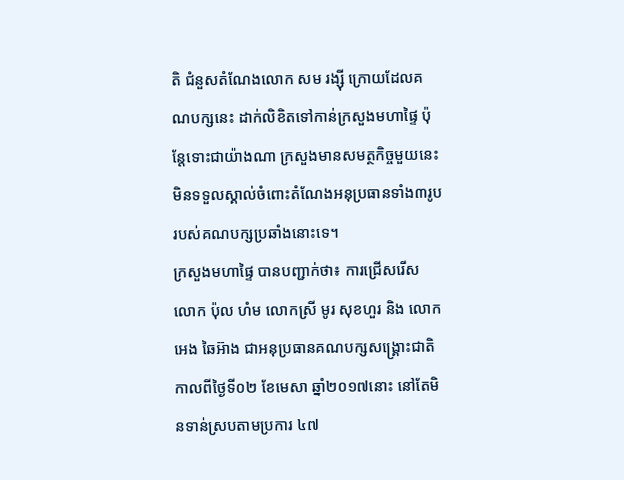តិ ជំនួសតំណែងលោក សម រង្ស៊ី ក្រោយដែលគណបក្សនេះ ដាក់លិខិតទៅកាន់ក្រសួងមហាផ្ទៃ ប៉ុន្តែទោះជាយ៉ាងណា ក្រសួងមានសមត្ថកិច្ចមួយនេះ មិនទទួលស្គាល់ចំពោះតំណែងអនុប្រធានទាំង៣រូប របស់គណបក្សប្រឆាំងនោះទេ។
ក្រសួងមហាផ្ទៃ បានបញ្ជាក់ថា៖ ការជ្រើសរើស លោក ប៉ុល ហំម លោកស្រី មូរ សុខហួរ និង លោក អេង ឆៃអ៊ាង ជាអនុប្រធានគណបក្សសង្រ្គោះជាតិ កាលពីថ្ងៃទី០២ ខែមេសា ឆ្នាំ២០១៧នោះ នៅតែមិនទាន់ស្របតាមប្រការ ៤៧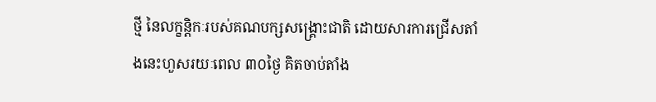ថ្មី នៃលក្ខន្តិកៈរបស់គណបក្សសង្រ្គោះជាតិ ដោយសារការជ្រើសតាំងនេះហួសរយៈពេល ៣០ថ្ងៃ គិតចាប់តាំង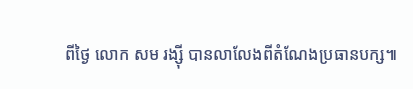ពីថ្ងៃ លោក សម រង្ស៊ី បានលាលែងពីតំណែងប្រធានបក្ស៕